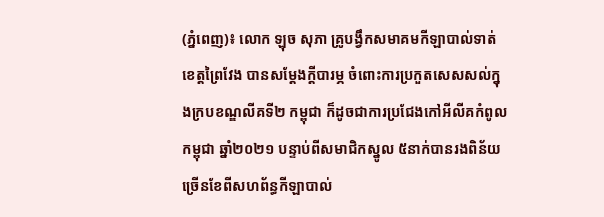(ភ្នំពេញ)៖ លោក ឡុច សុភា គ្រូបង្វឹកសមាគមកីឡាបាល់ទាត់ខេត្តព្រៃវែង បានសម្ដែងក្តីបារម្ភ ចំពោះការប្រកួតសេសសល់ក្នុងក្របខណ្ឌលីគទី២ កម្ពុជា ក៏ដូចជាការប្រជែងកៅអីលីគកំពូលកម្ពុជា ឆ្នាំ២០២១ បន្ទាប់ពីសមាជិកស្នូល ៥នាក់បានរងពិន័យច្រើនខែពីសហព័ន្ធកីឡាបាល់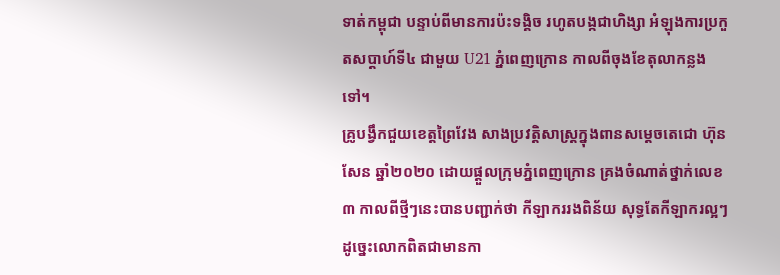ទាត់កម្ពុជា បន្ទាប់ពីមានការប៉ះទង្គិច រហូតបង្កជាហិង្សា អំឡុងការប្រកួតសប្ដាហ៍ទី៤ ជាមួយ U21 ភ្នំពេញក្រោន កាលពីចុងខែតុលាកន្លងទៅ។
គ្រូបង្វឹកជួយខេត្តព្រៃវែង សាងប្រវត្តិសាស្ដ្រក្នុងពានសម្ដេចតេជោ ហ៊ុន សែន ឆ្នាំ២០២០ ដោយផ្ដួលក្រុមភ្នំពេញក្រោន គ្រងចំណាត់ថ្នាក់លេខ៣ កាលពីថ្មីៗនេះបានបញ្ជាក់ថា កីឡាកររងពិន័យ សុទ្ធតែកីឡាករល្អៗ ដូច្នេះលោកពិតជាមានកា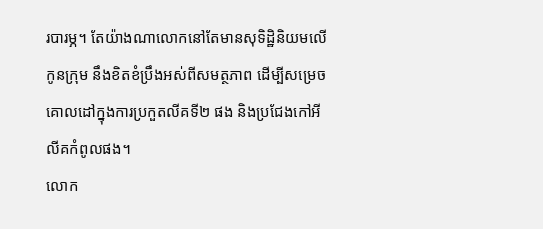របារម្ភ។ តែយ៉ាងណាលោកនៅតែមានសុទិដ្ឋិនិយមលើកូនក្រុម នឹងខិតខំប្រឹងអស់ពីសមត្ថភាព ដើម្បីសម្រេចគោលដៅក្នុងការប្រកួតលីគទី២ ផង និងប្រជែងកៅអីលីគកំពូលផង។
លោក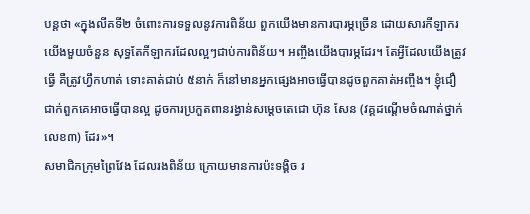បន្ដថា «ក្នុងលីគទី២ ចំពោះការទទួលនូវការពិន័យ ពួកយើងមានការបារម្ភច្រើន ដោយសារកីឡាករយើងមួយចំនួន សុទ្ធតែកីឡាករដែលល្អៗជាប់ការពិន័យ។ អញ្ចឹងយើងបារម្ភដែរ។ តែអ្វីដែលយើងត្រូវធ្វើ គឺត្រូវហ្វឹកហាត់ ទោះគាត់ជាប់ ៥នាក់ ក៏នៅមានអ្នកផ្សេងអាចធ្វើបានដូចពួកគាត់អញ្ចឹង។ ខ្ញុំជឿជាក់ពួកគេអាចធ្វើបានល្អ ដូចការប្រកួតពានរង្វាន់សម្ដេចតេជោ ហ៊ុន សែន (វគ្គដណ្ដើមចំណាត់ថ្នាក់លេខ៣) ដែរ»។
សមាជិកក្រុមព្រៃវែង ដែលរងពិន័យ ក្រោយមានការប៉ះទង្គិច រ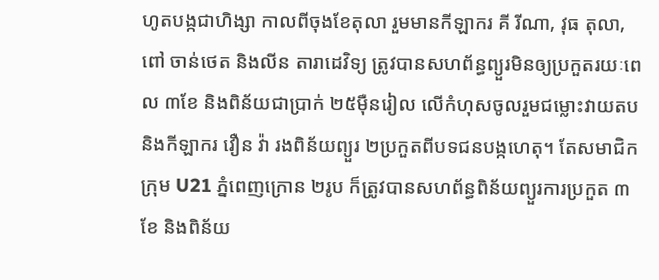ហូតបង្កជាហិង្សា កាលពីចុងខែតុលា រួមមានកីឡាករ គី រីណា, វុធ តុលា, ពៅ ចាន់ថេត និងលីន តារាដេវិទ្យ ត្រូវបានសហព័ន្ធព្យួរមិនឲ្យប្រកួតរយៈពេល ៣ខែ និងពិន័យជាប្រាក់ ២៥ម៉ឺនរៀល លើកំហុសចូលរួមជម្លោះវាយតប និងកីឡាករ វឿន វ៉ា រងពិន័យព្យួរ ២ប្រកួតពីបទជនបង្កហេតុ។ តែសមាជិកក្រុម U21 ភ្នំពេញក្រោន ២រូប ក៏ត្រូវបានសហព័ន្ធពិន័យព្យួរការប្រកួត ៣ខែ និងពិន័យ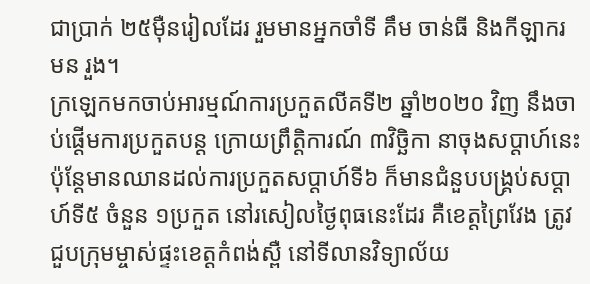ជាប្រាក់ ២៥ម៉ឺនរៀលដែរ រួមមានអ្នកចាំទី គឹម ចាន់ធី និងកីឡាករ មន រួង។
ក្រឡេកមកចាប់អារម្មណ៍ការប្រកួតលីគទី២ ឆ្នាំ២០២០ វិញ នឹងចាប់ផ្ដើមការប្រកួតបន្ដ ក្រោយព្រឹត្តិការណ៍ ៣វិច្ឆិកា នាចុងសប្ដាហ៍នេះ ប៉ុន្ដែមានឈានដល់ការប្រកួតសប្ដាហ៍ទី៦ ក៏មានជំនួបបង្គ្រប់សប្ដាហ៍ទី៥ ចំនួន ១ប្រកួត នៅរសៀលថ្ងៃពុធនេះដែរ គឺខេត្តព្រៃវែង ត្រូវជួបក្រុមម្ចាស់ផ្ទះខេត្តកំពង់ស្ពឺ នៅទីលានវិទ្យាល័យ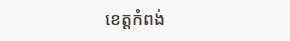ខេត្តកំពង់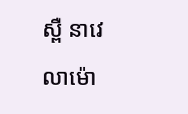ស្ពឺ នាវេលាម៉ោ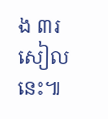ង ៣រសៀលនេះ៕